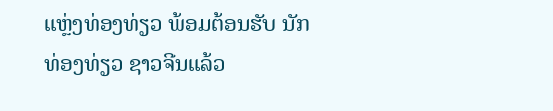ແຫຼ່ງທ່ອງທ່ຽວ ພ້ອມຕ້ອນຮັບ ນັກທ່ອງທ່ຽວ ຊາວຈີນແລ້ວ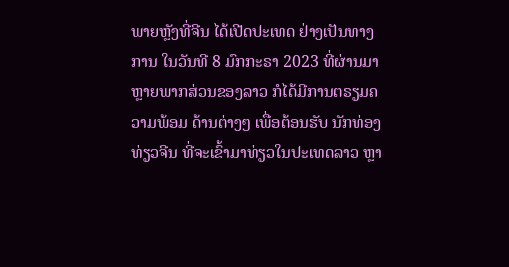ພາຍຫຼັງທີ່ຈີນ ໄດ້ເປີດປະເທດ ຢ່າງເປັນທາງການ ໃນວັນທີ 8 ມົກກະຣາ 2023 ທີ່ຜ່ານມາ ຫຼາຍພາກສ່ວນຂອງລາວ ກໍໄດ້ມີການຕຣຽມຄວາມພ້ອມ ດ້ານຕ່າງໆ ເພື່ອຕ້ອນຮັບ ນັກທ່ອງທ່ຽວຈີນ ທີ່ຈະເຂົ້າມາທ່ຽວໃນປະເທດລາວ ຫຼາ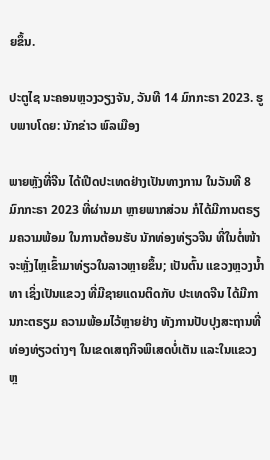ຍຂຶ້ນ.

ປະຕູໄຊ ນະຄອນຫຼວງວຽງຈັນ, ວັນທີ 14 ມົກກະຣາ 2023. ຮູບພາບໂດຍ: ນັກຂ່າວ ພົລເມືອງ

ພາຍຫຼັງທີ່ຈີນ ໄດ້ເປີດປະເທດຢ່າງເປັນທາງການ ໃນວັນທີ 8 ມົກກະຣາ 2023 ທີ່ຜ່ານມາ ຫຼາຍພາກສ່ວນ ກໍໄດ້ມີການຕຣຽມຄວາມພ້ອມ ໃນການຕ້ອນຮັບ ນັກທ່ອງທ່ຽວຈີນ ທີ່ໃນຕໍ່ໜ້າຈະຫຼັ່ງໄຫຼເຂົ້າມາທ່ຽວໃນລາວຫຼາຍຂຶ້ນ; ເປັນຕົ້ນ ແຂວງຫຼວງນໍ້າທາ ເຊິ່ງເປັນແຂວງ ທີ່ມີຊາຍແດນຕິດກັບ ປະເທດຈີນ ໄດ້ມີການກະຕຣຽມ ຄວາມພ້ອມໄວ້ຫຼາຍຢ່າງ ທັງການປັບປຸງສະຖານທີ່ ທ່ອງທ່ຽວຕ່າງໆ ໃນເຂດເສຖກິຈພິເສດບໍ່ເຕັນ ແລະໃນແຂວງຫຼ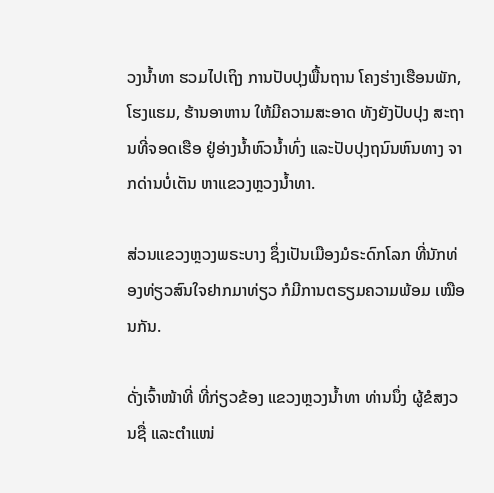ວງນໍ້າທາ ຮວມໄປເຖິງ ການປັບປຸງພື້ນຖານ ໂຄງຮ່າງເຮືອນພັກ, ໂຮງແຮມ, ຮ້ານອາຫານ ໃຫ້ມີຄວາມສະອາດ ທັງຍັງປັບປຸງ ສະຖານທີ່ຈອດເຮືອ ຢູ່ອ່າງນໍ້າຫົວນໍ້າທົ່ງ ແລະປັບປຸງຖນົນຫົນທາງ ຈາກດ່ານບໍ່ເຕັນ ຫາແຂວງຫຼວງນໍ້າທາ.

ສ່ວນແຂວງຫຼວງພຣະບາງ ຊຶ່ງເປັນເມືອງມໍຣະດົກໂລກ ທີ່ນັກທ່ອງທ່ຽວສົນໃຈຢາກມາທ່ຽວ ກໍມີການຕຣຽມຄວາມພ້ອມ ເໝືອນກັນ.

ດັ່ງເຈົ້າໜ້າທີ່ ທີ່ກ່ຽວຂ້ອງ ແຂວງຫຼວງນໍ້າທາ ທ່ານນຶ່ງ ຜູ້ຂໍສງວນຊື່ ແລະຕໍາແໜ່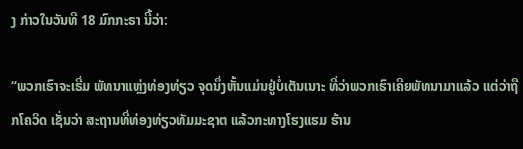ງ ກ່າວໃນວັນທີ 18 ມົກກະຣາ ນີ້ວ່າ:

“ພວກເຮົາຈະເຣີ່ມ ພັທນາແຫຼ່ງທ່ອງທ່ຽວ ຈຸດນຶ່ງຫັ້ນແມ່ນຢູ່ບໍ່ເຕັນເນາະ ທີ່ວ່າພວກເຮົາເຄີຍພັທນາມາແລ້ວ ແຕ່ວ່າຖືກໂຄວິດ ເຊັ່ນວ່າ ສະຖານທີ່ທ່ອງທ່ຽວທັມມະຊາຕ ແລ້ວກະທາງໂຮງແຮມ ຮ້ານ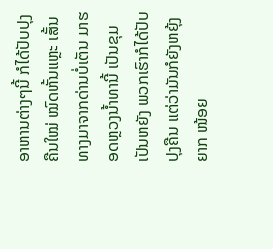ອາຫານຕ່າງໆນີ້ ກໍໄດ້ປັບປຸງຄືນໃໝ່ ໝົດຫັ້ນແຫຼະ ເສັ້ນທາງມາຈາກດ່ານບໍ່ເຕັນ ມາຮອດຫຼວງນໍ້າທານີ້ ເປັນຂຸມເປັນຫຍັງ ພວກເຮົາກໍໄດ້ປັບປຸງຄືນ ແຕ່ວ່າມັນກໍຍັງຫຍຸ້ງຍາກ ໜ້ອຍ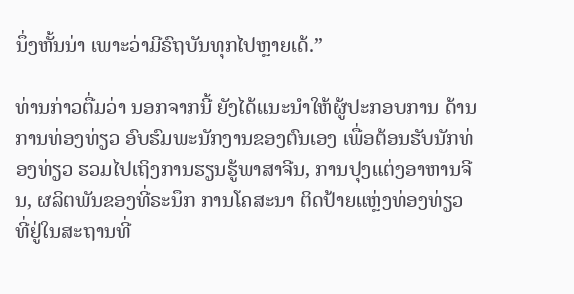ນຶ່ງຫັ້ນນ່າ ເພາະວ່າມີຣົຖບັນທຸກໄປຫຼາຍເດ້.”

ທ່ານກ່າວຕື່ມວ່າ ນອກຈາກນີ້ ຍັງໄດ້ແນະນໍາໃຫ້ຜູ້ປະກອບການ ດ້ານການທ່ອງທ່ຽວ ອົບຮົມພະນັກງານຂອງຕົນເອງ ເພື່ອຕ້ອນຮັບນັກທ່ອງທ່ຽວ ຮວມໄປເຖິງການຮຽນຮູ້ພາສາຈີນ, ການປຸງແຕ່ງອາຫານຈີນ, ຜລິຕພັນຂອງທີ່ຣະນຶກ ການໂຄສະນາ ຕິດປ້າຍແຫຼ່ງທ່ອງທ່ຽວ ທີ່ຢູ່ໃນສະຖານທີ່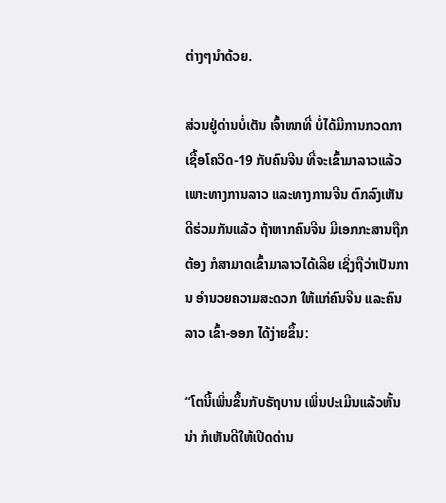ຕ່າງໆນໍາດ້ວຍ.

ສ່ວນຢູ່ດ່ານບໍ່ເຕັນ ເຈົ້າໜາທີ່ ບໍ່ໄດ້ມີການກວດກາ ເຊື້ອໂຄວິດ-19 ກັບຄົນຈີນ ທີ່ຈະເຂົ້າມາລາວແລ້ວ  ເພາະທາງການລາວ ແລະທາງການຈີນ ຕົກລົງເຫັນດີຮ່ວມກັນແລ້ວ ຖ້າຫາກຄົນຈີນ ມີເອກກະສານຖືກຕ້ອງ ກໍສາມາດເຂົ້າມາລາວໄດ້ເລີຍ ເຊິ່ງຖືວ່າເປັນການ ອໍານວຍຄວາມສະດວກ ໃຫ້ແກ່ຄົນຈີນ ແລະຄົນລາວ ເຂົ້າ-ອອກ ໄດ້ງ່າຍຂຶ້ນ:

“ໂຕນີ້ເພິ່ນຂຶ້ນກັບຣັຖບານ ເພິ່ນປະເມີນແລ້ວຫັ້ນນ່າ ກໍເຫັນດີໃຫ້ເປີດດ່ານ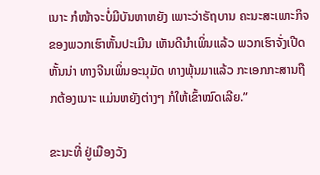ເນາະ ກໍໜ້າຈະບໍ່ມີບັນຫາຫຍັງ ເພາະວ່າຣັຖບານ ຄະນະສະເພາະກິຈ ຂອງພວກເຮົາຫັ້ນປະເມີນ ເຫັນດີນໍາເພິ່ນແລ້ວ ພວກເຮົາຈັ່ງເປີດຫັ້ນນ່າ ທາງຈີນເພິ່ນອະນຸມັດ ທາງພຸ້ນມາແລ້ວ ກະເອກກະສານຖືກຕ້ອງເນາະ ແມ່ນຫຍັງຕ່າງໆ ກໍໃຫ້ເຂົ້າໝົດເລີຍ.”

ຂະນະທີ່ ຢູ່ເມືອງວັງ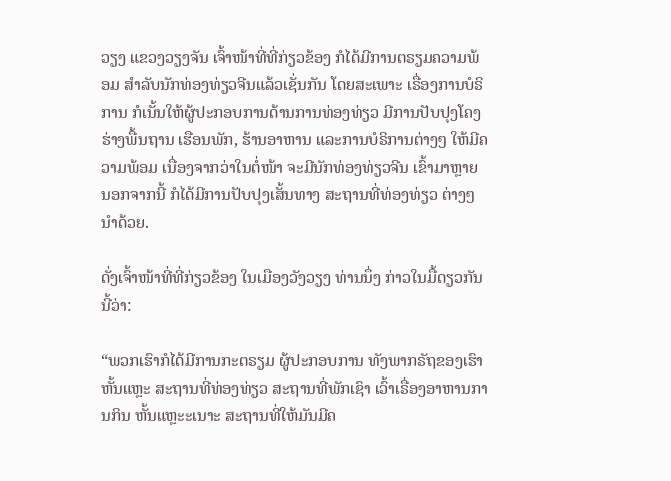ວຽງ ແຂວງວຽງຈັນ ເຈົ້າໜ້າທີ່ທີ່ກ່ຽວຂ້ອງ ກໍໄດ້ມີການຕຣຽມຄວາມພ້ອມ ສໍາລັບນັກທ່ອງທ່ຽວຈີນແລ້ວເຊັ່ນກັນ ໂດຍສະເພາະ ເຣື່ອງການບໍຣິການ ກໍເນັ້ນໃຫ້ຜູ້ປະກອບການດ້ານການທ່ອງທ່ຽວ ມີການປັບປຸງໂຄງຮ່າງພື້ນຖານ ເຮືອນພັກ, ຮ້ານອາຫານ ແລະການບໍຣິການຕ່າງໆ ໃຫ້ມີຄວາມພ້ອມ ເນື່ອງຈາກວ່າໃນຕໍ່ໜ້າ ຈະມີນັກທ່ອງທ່ຽວຈີນ ເຂົ້າມາຫຼາຍ ນອກຈາກນີ້ ກໍໄດ້ມີການປັບປຸງເສັ້ນທາງ ສະຖານທີ່ທ່ອງທ່ຽວ ຕ່າງໆນໍາດ້ວຍ.

ດັ່ງເຈົ້າໜ້າທີ່ທີ່ກ່ຽວຂ້ອງ ໃນເມືອງວັງວຽງ ທ່ານນຶ່ງ ກ່າວໃນມື້ດຽວກັນນີ້ວ່າ:

“ພວກເຮົາກໍໄດ້ມີການກະຕຣຽມ ຜູ້ປະກອບການ ທັງພາກຣັຖຂອງເຮົາຫັ້ນແຫຼະ ສະຖານທີ່ທ່ອງທ່ຽວ ສະຖານທີ່ພັກເຊົາ ເວົ້າເຣື່ອງອາຫານການກິນ ຫັ້ນແຫຼະະເນາະ ສະຖານທີ່ໃຫ້ມັນມີຄ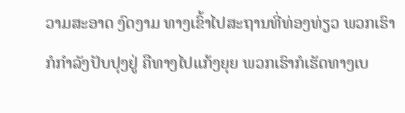ວາມສະອາດ ງົດງາມ ທາງເຂົ້າໄປສະຖານທີ່ທ່ອງທ່ຽວ ພວກເຮົາກໍກໍາລັງປັບປຸງຢູ່ ຄືທາງໄປແກ້ງຍຸຍ ພວກເຮົາກໍເຮັດທາງເບ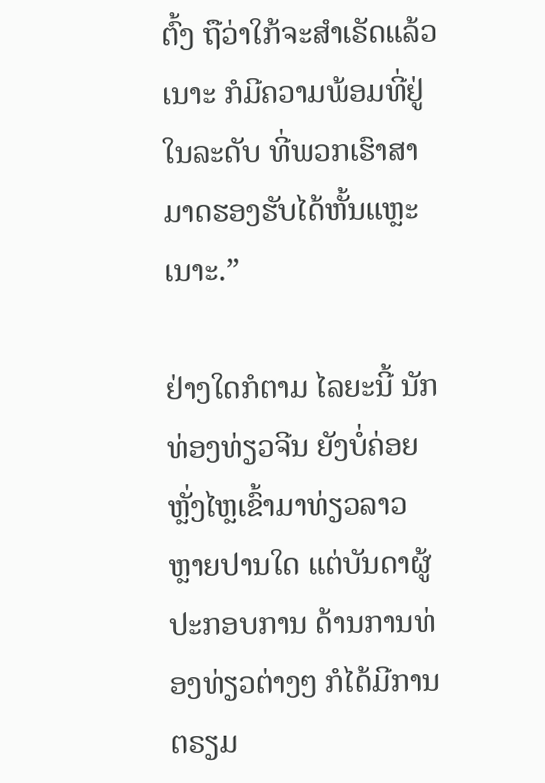ຕົ້ງ ຖືວ່າໃກ້ຈະສໍາເຣັດແລ້ວເນາະ ກໍມີຄວາມພ້ອມທີ່ຢູ່ໃນລະດັບ ທີ່ພວກເຮົາສາມາດຮອງຮັບໄດ້ຫັ້ນແຫຼະເນາະ.”

ຢ່າງໃດກໍຕາມ ໄລຍະນີ້ ນັກທ່ອງທ່ຽວຈີນ ຍັງບໍ່ຄ່ອຍຫຼັ່ງໄຫຼເຂົ້າມາທ່ຽວລາວ ຫຼາຍປານໃດ ແຕ່ບັນດາຜູ້ປະກອບການ ດ້ານການທ່ອງທ່ຽວຕ່າງໆ ກໍໄດ້ມີການຕຣຽມ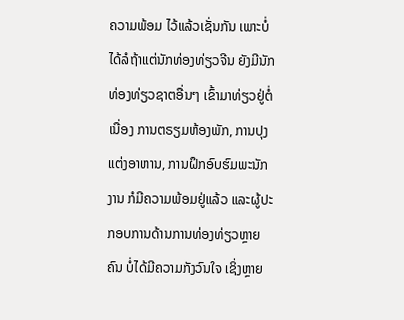ຄວາມພ້ອມ ໄວ້ແລ້ວເຊັ່ນກັນ ເພາະບໍ່ໄດ້ລໍຖ້າແຕ່ນັກທ່ອງທ່ຽວຈີນ ຍັງມີນັກທ່ອງທ່ຽວຊາຕອື່ນໆ ເຂົ້າມາທ່ຽວຢູ່ຕໍ່ເນື່ອງ ການຕຣຽມຫ້ອງພັກ, ການປຸງແຕ່ງອາຫານ, ການຝຶກອົບຮົມພະນັກງານ ກໍມີຄວາມພ້ອມຢູ່ແລ້ວ ແລະຜູ້ປະກອບການດ້ານການທ່ອງທ່ຽວຫຼາຍຄົນ ບໍ່ໄດ້ມີຄວາມກັງວົນໃຈ ເຊິ່ງຫຼາຍ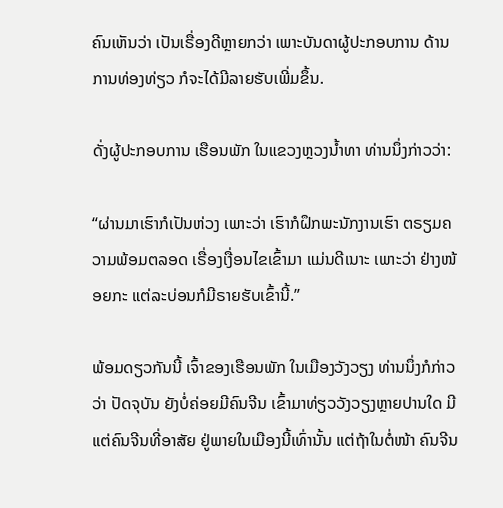ຄົນເຫັນວ່າ ເປັນເຣື່ອງດີຫຼາຍກວ່າ ເພາະບັນດາຜູ້ປະກອບການ ດ້ານການທ່ອງທ່ຽວ ກໍຈະໄດ້ມີລາຍຮັບເພີ່ມຂຶ້ນ.

ດັ່ງຜູ້ປະກອບການ ເຮືອນພັກ ໃນແຂວງຫຼວງນໍ້າທາ ທ່ານນຶ່ງກ່າວວ່າ:

“ຜ່ານມາເຮົາກໍເປັນຫ່ວງ ເພາະວ່າ ເຮົາກໍຝຶກພະນັກງານເຮົາ ຕຣຽມຄວາມພ້ອມຕລອດ ເຣື່ອງເງື່ອນໄຂເຂົ້າມາ ແມ່ນດີເນາະ ເພາະວ່າ ຢ່າງໜ້ອຍກະ ແຕ່ລະບ່ອນກໍມີຣາຍຮັບເຂົ້ານີ້.”

ພ້ອມດຽວກັນນີ້ ເຈົ້າຂອງເຮືອນພັກ ໃນເມືອງວັງວຽງ ທ່ານນຶ່ງກໍກ່າວວ່າ ປັດຈຸບັນ ຍັງບໍ່ຄ່ອຍມີຄົນຈີນ ເຂົ້າມາທ່ຽວວັງວຽງຫຼາຍປານໃດ ມີແຕ່ຄົນຈີນທີ່ອາສັຍ ຢູ່ພາຍໃນເມືອງນີ້ເທົ່ານັ້ນ ແຕ່ຖ້າໃນຕໍ່ໜ້າ ຄົນຈີນ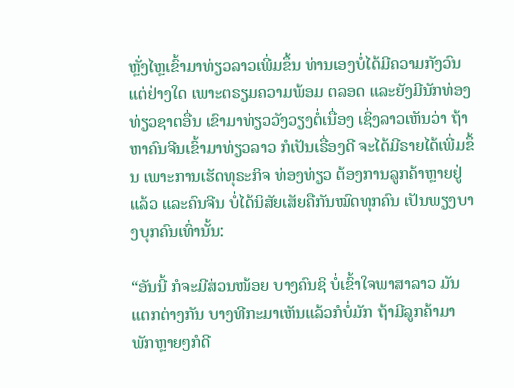ຫຼັ່ງໄຫຼເຂົ້າມາທ່ຽວລາວເພີ່ມຂຶ້ນ ທ່ານເອງບໍ່ໄດ້ມີຄວາມກັງວົນ ແຕ່ຢ່າງໃດ ເພາະຕຣຽມຄວາມພ້ອມ ຕລອດ ແລະຍັງມີນັກທ່ອງທ່ຽວຊາຕອື່ນ ເຂົາມາທ່ຽວວັງວຽງຕໍ່ເນື່ອງ ເຊິ່ງລາວເຫັນວ່າ ຖ້າຫາຄົນຈີນເຂົ້າມາທ່ຽວລາວ ກໍເປັນເຣື່ອງດີ ຈະໄດ້ມີຣາຍໄດ້ເພີ່ມຂຶ້ນ ເພາະການເຮັດທຸຣະກິຈ ທ່ອງທ່ຽວ ຕ້ອງການລູກຄ້າຫຼາຍຢູ່ແລ້ວ ແລະຄົນຈີນ ບໍ່ໄດ້ນິສັຍເສັຍຄືກັນໝົດທຸກຄົນ ເປັນພຽງບາງບຸກຄົນເທົ່ານັ້ນ:

“ອັນນີ້ ກໍຈະມີສ່ວນໜ້ອຍ ບາງຄົນຊິ ບໍ່ເຂົ້າໃຈພາສາລາວ ມັນແຕກຕ່າງກັນ ບາງທີກະມາເຫັນແລ້ວກໍບໍ່ມັກ ຖ້າມີລູກຄ້າມາພັກຫຼາຍໆກໍດີ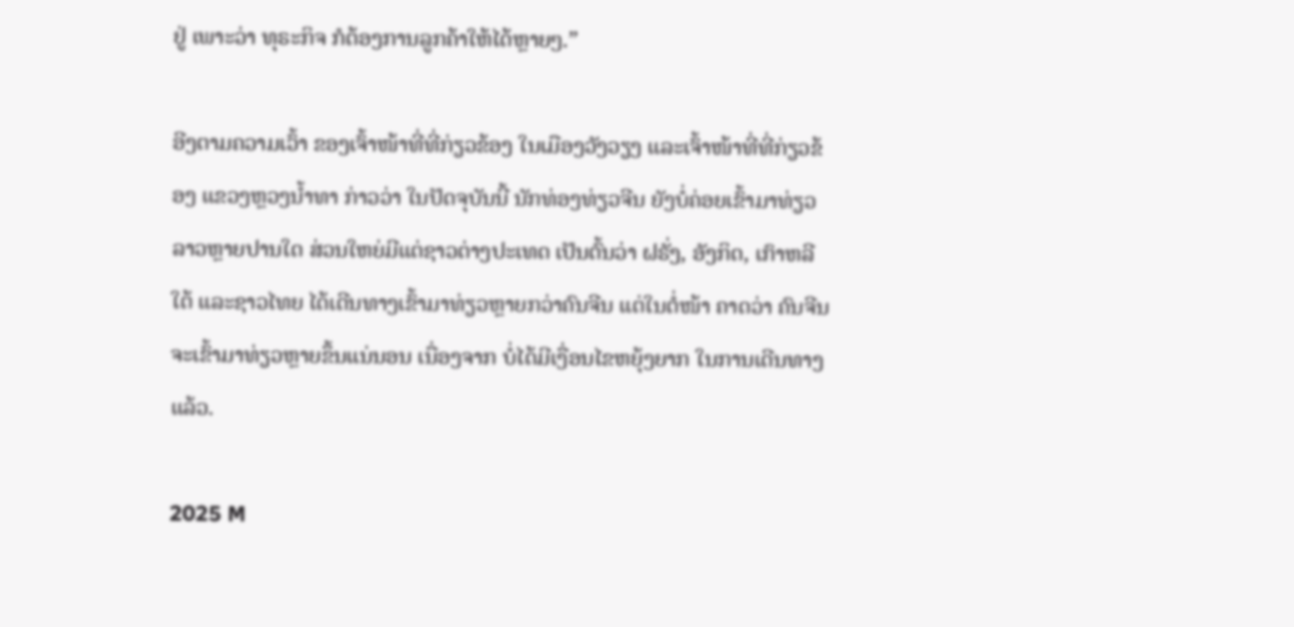ຢູ່ ເພາະວ່າ ທຸຣະກິຈ ກໍຕ້ອງການລູກຄ້າໃຫ້ໄດ້ຫຼາຍໆ.”

ອີງຕາມຄວາມເວົ້າ ຂອງເຈົ້າໜ້າທີ່ທີ່ກ່ຽວຂ້ອງ ໃນເມືອງວັງວຽງ ແລະເຈົ້າໜ້າທີ່ທີ່ກ່ຽວຂ້ອງ ແຂວງຫຼວງນໍ້າທາ ກ່າວວ່າ ໃນປັດຈຸບັນນີ້ ນັກທ່ອງທ່ຽວຈີນ ຍັງບໍ່ຄ່ອຍເຂົ້າມາທ່ຽວລາວຫຼາຍປານໃດ ສ່ວນໃຫຍ່ມີແຕ່ຊາວຕ່າງປະເທດ ເປັນຕົ້ນວ່າ ຝຣັ່ງ, ອັງກິດ, ເກົາຫລີໃຕ້ ແລະຊາວໄທຍ ໄດ້ເດີນທາງເຂົ້າມາທ່ຽວຫຼາຍກວ່າຄົນຈີນ ແຕ່ໃນຕໍ່ໜ້າ ຄາດວ່າ ຄົນຈີນ ຈະເຂົ້າມາທ່ຽວຫຼາຍຂຶ້ນແນ່ນອນ ເນື່ອງຈາກ ບໍ່ໄດ້ມີເງື່ອນໄຂຫຍຸ້ງຍາກ ໃນການເດີນທາງແລ້ວ.

2025 M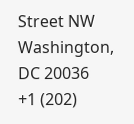Street NW
Washington, DC 20036
+1 (202)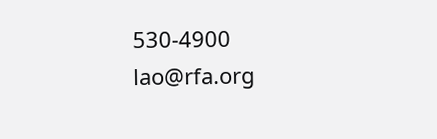530-4900
lao@rfa.org